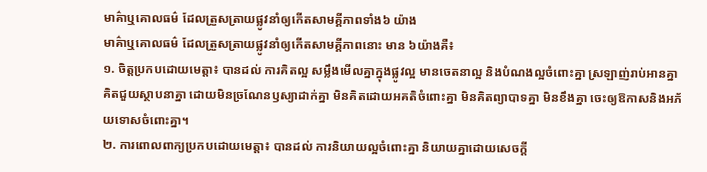មាគ៌ាឬគោលធម៌ ដែលត្រួសត្រាយផ្លូវនាំឲ្យកើតសាមគ្គីភាពទាំង៦ យ៉ាង
មាគ៌ាឬគោលធម៌ ដែលត្រួសត្រាយផ្លូវនាំឲ្យកើតសាមគ្គីភាពនោះ មាន ៦យ៉ាងគឺ៖
១. ចិត្តប្រកបដោយមេត្តា៖ បានដល់ ការគិតល្អ សម្លឹងមើលគ្នាក្នុងផ្លូវល្អ មានចេតនាល្អ និងបំណងល្អចំពោះគ្នា ស្រឡាញ់រាប់អានគ្នា គិតជួយស្ថាបនាគ្នា ដោយមិនច្រណែនឫស្យាដាក់គ្នា មិនគិតដោយអគតិចំពោះគ្នា មិនគិតព្យាបាទគ្នា មិនខឹងគ្នា ចេះឲ្យឱកាសនិងអភ័យទោសចំពោះគ្នា។
២. ការពោលពាក្យប្រកបដោយមេត្តា៖ បានដល់ ការនិយាយល្អចំពោះគ្នា និយាយគ្នាដោយសេចក្តី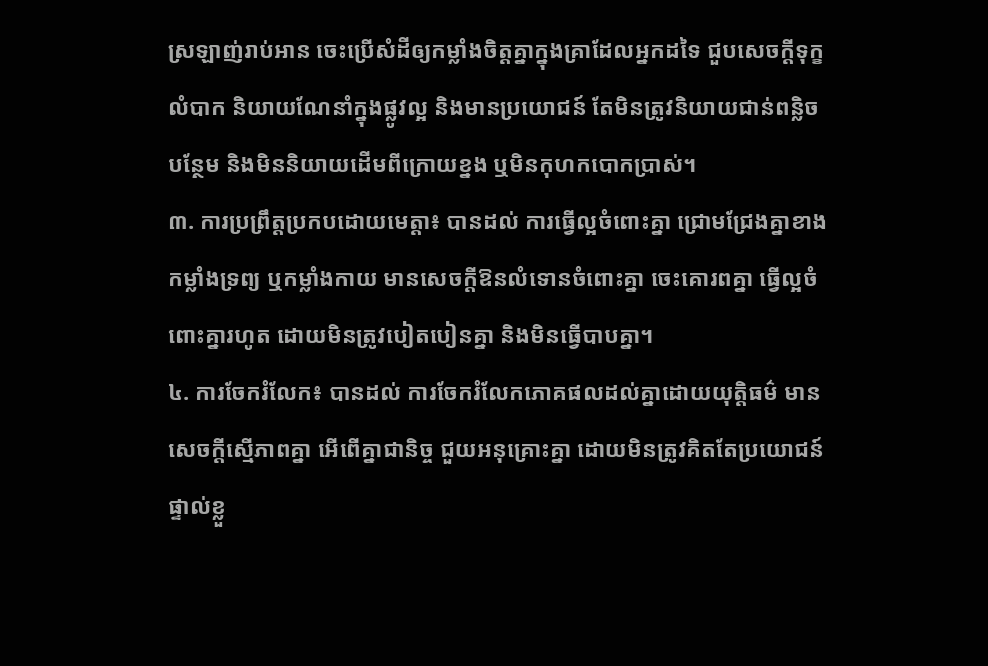ស្រឡាញ់រាប់អាន ចេះប្រើសំដីឲ្យកម្លាំងចិត្តគ្នាក្នុងគ្រាដែលអ្នកដទៃ ជួបសេចក្តីទុក្ខលំបាក និយាយណែនាំក្នុងផ្លូវល្អ និងមានប្រយោជន៍ តែមិនត្រូវនិយាយជាន់ពន្លិចបន្ថែម និងមិននិយាយដើមពីក្រោយខ្នង ឬមិនកុហកបោកប្រាស់។
៣. ការប្រព្រឹត្តប្រកបដោយមេត្តា៖ បានដល់ ការធ្វើល្អចំពោះគ្នា ជ្រោមជ្រែងគ្នាខាងកម្លាំងទ្រព្យ ឬកម្លាំងកាយ មានសេចក្តីឱនលំទោនចំពោះគ្នា ចេះគោរពគ្នា ធ្វើល្អចំពោះគ្នារហូត ដោយមិនត្រូវបៀតបៀនគ្នា និងមិនធ្វើបាបគ្នា។
៤. ការចែករំលែក៖ បានដល់ ការចែករំលែកភោគផលដល់គ្នាដោយយុត្តិធម៌ មានសេចក្តីស្មើភាពគ្នា អើពើគ្នាជានិច្ច ជួយអនុគ្រោះគ្នា ដោយមិនត្រូវគិតតែប្រយោជន៍ផ្ទាល់ខ្លួ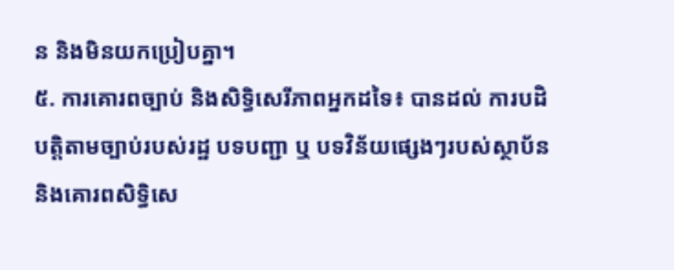ន និងមិនយកប្រៀបគ្នា។
៥. ការគោរពច្បាប់ និងសិទ្ធិសេរីភាពអ្នកដទៃ៖ បានដល់ ការបដិបត្តិតាមច្បាប់របស់រដ្ឋ បទបញ្ជា ឬ បទវិន័យផ្សេងៗរបស់ស្ថាប័ន និងគោរពសិទ្ធិសេ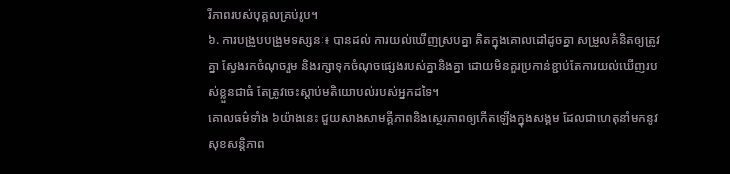រីភាពរបស់បុគ្គលគ្រប់រូប។
៦. ការបង្រួបបង្រួមទស្សនៈ៖ បានដល់ ការយល់ឃើញស្របគ្នា គិតក្នុងគោលដៅដូចគ្នា សម្រួលគំនិតឲ្យត្រូវគ្នា ស្វែងរកចំណុចរួម និងរក្សាទុកចំណុចផ្សេងរបស់គ្នានិងគ្នា ដោយមិនគួរប្រកាន់ខ្ជាប់តែការយល់ឃើញរបស់ខ្លួនជាធំ តែត្រូវចេះស្តាប់មតិយោបល់របស់អ្នកដទៃ។
គោលធម៌ទាំង ៦យ៉ាងនេះ ជួយសាងសាមគ្គីភាពនិងស្ថេរភាពឲ្យកើតឡើងក្នុងសង្គម ដែលជាហេតុនាំមកនូវសុខសន្តិភាព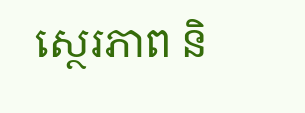ស្ថេរភាព និ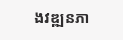ងវឌ្ឍនភា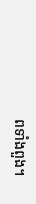ពទាំងពួង។